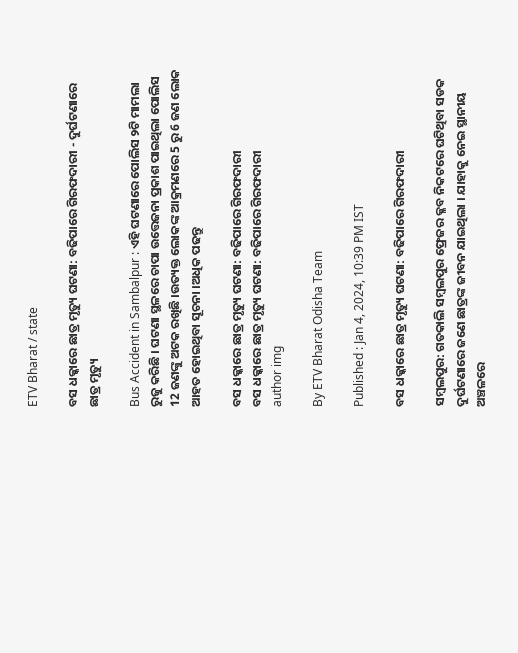ETV Bharat / state

ବସ ଧକ୍କାରେ ଛାତ୍ର ମୃତ୍ୟୁ ଘଟଣା: ବଢିପାରେ ଗିରଫଦାରୀ - ଦୁର୍ଘଟଣାରେ ଛାତ୍ର ମୃତ୍ୟୁ

Bus Accident in Sambalpur : ଏହି ଘଟଣାରେ ପୋଲିସ ୨ଟି ମାମଲା ରୁଜୁ କରିଛି । ଘଟଣା ସ୍ଥଳରେ ଚାପା ଉତ୍ତେଜନା ପ୍ରକାଶ ପାଇଥିଲା ପୋଲିସ 12 ଜଣଙ୍କୁ ଅଟକ ରଖିଛି ।ଉତ୍ୟକ୍ତ ଲୋକଙ୍କ ଆକ୍ରମଣରେ 5 ରୁ 6 ଜଣ ଲୋକ ଆହତ ହୋଇଥିବା ସୂଚନା ।ଅଧିକ ପଢନ୍ତୁ

ବସ ଧକ୍କାରେ ଛାତ୍ର ମୃତ୍ୟୁ ଘଟଣା: ବଢିପାରେ ଗିରଫଦାରୀ
ବସ ଧକ୍କାରେ ଛାତ୍ର ମୃତ୍ୟୁ ଘଟଣା: ବଢିପାରେ ଗିରଫଦାରୀ
author img

By ETV Bharat Odisha Team

Published : Jan 4, 2024, 10:39 PM IST

ବସ ଧକ୍କାରେ ଛାତ୍ର ମୃତ୍ୟୁ ଘଟଣା: ବଢିପାରେ ଗିରଫଦାରୀ

ସମ୍ବଲପୁର: ଗତକାଲି ସମ୍ବଲପୁର ଫ୍ରେଜର କ୍ଳବ ନିକଟରେ ଘଟିଥିବା ସଡକ ଦୁର୍ଘଟଣାରେ ଜଣେ ଛାତ୍ରଙ୍କ ଜୀବନ ଯାଇଥିଲା । ଯାହାକୁ ନେଇ ସ୍ଥାନୀୟ ଅଞ୍ଚଳରେ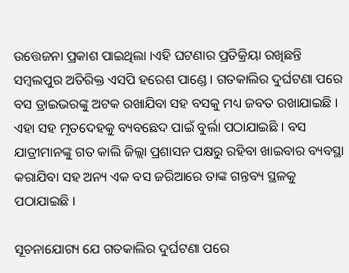ଉତ୍ତେଜନା ପ୍ରକାଶ ପାଇଥିଲା ।ଏହି ଘଟଣାର ପ୍ରତିକ୍ରିୟା ରଖିଛନ୍ତି ସମ୍ବଲପୁର ଅତିରିକ୍ତ ଏସପି ହରେଶ ପାଣ୍ଡେ । ଗତକାଲିର ଦୁର୍ଘଟଣା ପରେ ବସ ଡ୍ରାଇଭରଙ୍କୁ ଅଟକ ରଖାଯିବା ସହ ବସକୁ ମଧ୍ୟ ଜବତ ରଖାଯାଇଛି । ଏହା ସହ ମୃତଦେହକୁ ବ୍ୟବଛେଦ ପାଇଁ ବୁର୍ଲା ପଠାଯାଇଛି । ବସ ଯାତ୍ରୀମାନଙ୍କୁ ଗତ କାଲି ଜିଲ୍ଲା ପ୍ରଶାସନ ପକ୍ଷରୁ ରହିବା ଖାଇବାର ବ୍ୟବସ୍ଥା କରାଯିବା ସହ ଅନ୍ୟ ଏକ ବସ ଜରିଆରେ ତାଙ୍କ ଗନ୍ତବ୍ୟ ସ୍ଥଳକୁ ପଠାଯାଇଛି ।

ସୂଚନାଯୋଗ୍ୟ ଯେ ଗତକାଲିର ଦୁର୍ଘଟଣା ପରେ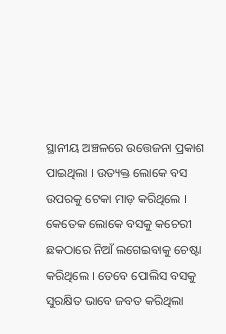ସ୍ଥାନୀୟ ଅଞ୍ଚଳରେ ଉତ୍ତେଜନା ପ୍ରକାଶ ପାଇଥିଲା । ଉତ୍ୟକ୍ତ ଲୋକେ ବସ ଉପରକୁ ଟେକା ମାଡ଼ କରିଥିଲେ । କେତେକ ଲୋକେ ବସକୁ କଚେରୀ ଛକଠାରେ ନିଆଁ ଲଗେଇବାକୁ ଚେଷ୍ଟା କରିଥିଲେ । ତେବେ ପୋଲିସ ବସକୁ ସୁରକ୍ଷିତ ଭାବେ ଜବତ କରିଥିଲା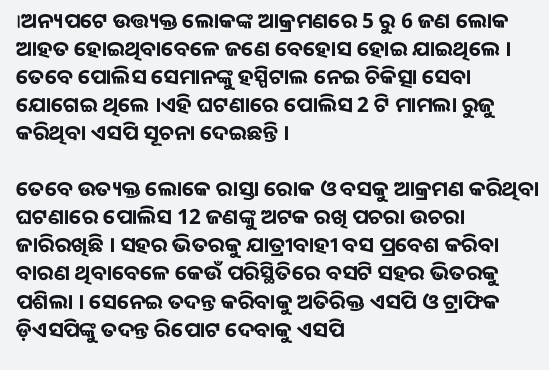।ଅନ୍ୟପଟେ ଉତ୍ତ୍ୟକ୍ତ ଲୋକଙ୍କ ଆକ୍ରମଣରେ 5 ରୁ 6 ଜଣ ଲୋକ ଆହତ ହୋଇଥିବାବେଳେ ଜଣେ ବେହୋସ ହୋଇ ଯାଇଥିଲେ । ତେବେ ପୋଲିସ ସେମାନଙ୍କୁ ହସ୍ପିଟାଲ ନେଇ ଚିକିତ୍ସା ସେବା ଯୋଗେଇ ଥିଲେ ।ଏହି ଘଟଣାରେ ପୋଲିସ 2 ଟି ମାମଲା ରୁଜୁ କରିଥିବା ଏସପି ସୂଚନା ଦେଇଛନ୍ତି ।

ତେବେ ଉତ୍ୟକ୍ତ ଲୋକେ ରାସ୍ତା ରୋକ ଓ ବସକୁ ଆକ୍ରମଣ କରିଥିବା ଘଟଣାରେ ପୋଲିସ 12 ଜଣଙ୍କୁ ଅଟକ ରଖି ପଚରା ଉଚରା ଜାରିରଖିଛି । ସହର ଭିତରକୁ ଯାତ୍ରୀବାହୀ ବସ ପ୍ରବେଶ କରିବା ବାରଣ ଥିବାବେଳେ କେଉଁ ପରିସ୍ଥିତିରେ ବସଟି ସହର ଭିତରକୁ ପଶିଲା । ସେନେଇ ତଦନ୍ତ କରିବାକୁ ଅତିରିକ୍ତ ଏସପି ଓ ଟ୍ରାଫିକ ଡ଼ିଏସପିଙ୍କୁ ତଦନ୍ତ ରିପୋଟ ଦେବାକୁ ଏସପି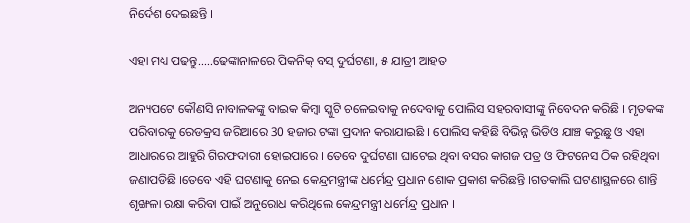ନିର୍ଦେଶ ଦେଇଛନ୍ତି ।

ଏହା ମଧ୍ୟ ପଢନ୍ତୁ.....ଢେଙ୍କାନାଳରେ ପିକନିକ୍ ବସ୍ ଦୁର୍ଘଟଣା, ୫ ଯାତ୍ରୀ ଆହତ

ଅନ୍ୟପଟେ କୌଣସି ନାବାଳକଙ୍କୁ ବାଇକ କିମ୍ବା ସ୍କୁଟି ଚଳେଇବାକୁ ନଦେବାକୁ ପୋଲିସ ସହରବାସୀଙ୍କୁ ନିବେଦନ କରିଛି । ମୃତକଙ୍କ ପରିବାରକୁ ରେଡକ୍ରସ ଜରିଆରେ 30 ହଜାର ଟଙ୍କା ପ୍ରଦାନ କରାଯାଇଛି । ପୋଲିସ କହିଛି ବିଭିନ୍ନ ଭିଡିଓ ଯାଞ୍ଚ କରୁଛୁ ଓ ଏହା ଆଧାରରେ ଆହୁରି ଗିରଫଦାରୀ ହୋଇପାରେ । ତେବେ ଦୁର୍ଘଟଣା ଘାଟେଇ ଥିବା ବସର କାଗଜ ପତ୍ର ଓ ଫିଟନେସ ଠିକ ରହିଥିବା ଜଣାପଡିଛି ।ତେବେ ଏହି ଘଟଣାକୁ ନେଇ କେନ୍ଦ୍ରମନ୍ତ୍ରୀଙ୍କ ଧର୍ମେନ୍ଦ୍ର ପ୍ରଧାନ ଶୋକ ପ୍ରକାଶ କରିଛନ୍ତି ।ଗତକାଲି ଘଟଣାସ୍ଥଳରେ ଶାନ୍ତି ଶୃଙ୍ଖଳା ରକ୍ଷା କରିବା ପାଇଁ ଅନୁରୋଧ କରିଥିଲେ କେନ୍ଦ୍ରମନ୍ତ୍ରୀ ଧର୍ମେନ୍ଦ୍ର ପ୍ରଧାନ ।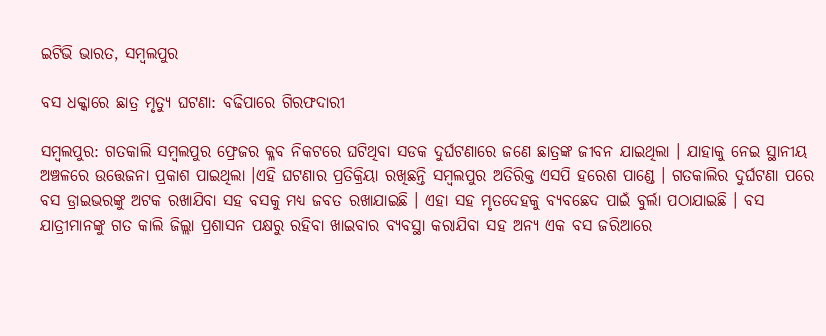ଇଟିଭି ଭାରତ, ସମ୍ବଲପୁର

ବସ ଧକ୍କାରେ ଛାତ୍ର ମୃତ୍ୟୁ ଘଟଣା: ବଢିପାରେ ଗିରଫଦାରୀ

ସମ୍ବଲପୁର: ଗତକାଲି ସମ୍ବଲପୁର ଫ୍ରେଜର କ୍ଳବ ନିକଟରେ ଘଟିଥିବା ସଡକ ଦୁର୍ଘଟଣାରେ ଜଣେ ଛାତ୍ରଙ୍କ ଜୀବନ ଯାଇଥିଲା । ଯାହାକୁ ନେଇ ସ୍ଥାନୀୟ ଅଞ୍ଚଳରେ ଉତ୍ତେଜନା ପ୍ରକାଶ ପାଇଥିଲା ।ଏହି ଘଟଣାର ପ୍ରତିକ୍ରିୟା ରଖିଛନ୍ତି ସମ୍ବଲପୁର ଅତିରିକ୍ତ ଏସପି ହରେଶ ପାଣ୍ଡେ । ଗତକାଲିର ଦୁର୍ଘଟଣା ପରେ ବସ ଡ୍ରାଇଭରଙ୍କୁ ଅଟକ ରଖାଯିବା ସହ ବସକୁ ମଧ୍ୟ ଜବତ ରଖାଯାଇଛି । ଏହା ସହ ମୃତଦେହକୁ ବ୍ୟବଛେଦ ପାଇଁ ବୁର୍ଲା ପଠାଯାଇଛି । ବସ ଯାତ୍ରୀମାନଙ୍କୁ ଗତ କାଲି ଜିଲ୍ଲା ପ୍ରଶାସନ ପକ୍ଷରୁ ରହିବା ଖାଇବାର ବ୍ୟବସ୍ଥା କରାଯିବା ସହ ଅନ୍ୟ ଏକ ବସ ଜରିଆରେ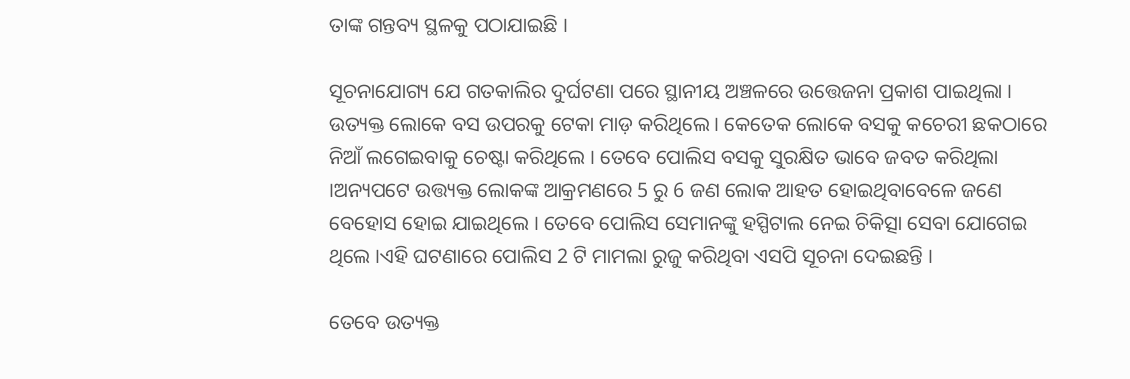ତାଙ୍କ ଗନ୍ତବ୍ୟ ସ୍ଥଳକୁ ପଠାଯାଇଛି ।

ସୂଚନାଯୋଗ୍ୟ ଯେ ଗତକାଲିର ଦୁର୍ଘଟଣା ପରେ ସ୍ଥାନୀୟ ଅଞ୍ଚଳରେ ଉତ୍ତେଜନା ପ୍ରକାଶ ପାଇଥିଲା । ଉତ୍ୟକ୍ତ ଲୋକେ ବସ ଉପରକୁ ଟେକା ମାଡ଼ କରିଥିଲେ । କେତେକ ଲୋକେ ବସକୁ କଚେରୀ ଛକଠାରେ ନିଆଁ ଲଗେଇବାକୁ ଚେଷ୍ଟା କରିଥିଲେ । ତେବେ ପୋଲିସ ବସକୁ ସୁରକ୍ଷିତ ଭାବେ ଜବତ କରିଥିଲା ।ଅନ୍ୟପଟେ ଉତ୍ତ୍ୟକ୍ତ ଲୋକଙ୍କ ଆକ୍ରମଣରେ 5 ରୁ 6 ଜଣ ଲୋକ ଆହତ ହୋଇଥିବାବେଳେ ଜଣେ ବେହୋସ ହୋଇ ଯାଇଥିଲେ । ତେବେ ପୋଲିସ ସେମାନଙ୍କୁ ହସ୍ପିଟାଲ ନେଇ ଚିକିତ୍ସା ସେବା ଯୋଗେଇ ଥିଲେ ।ଏହି ଘଟଣାରେ ପୋଲିସ 2 ଟି ମାମଲା ରୁଜୁ କରିଥିବା ଏସପି ସୂଚନା ଦେଇଛନ୍ତି ।

ତେବେ ଉତ୍ୟକ୍ତ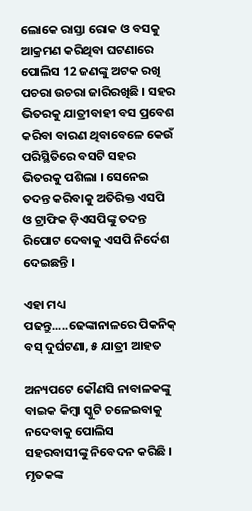ଲୋକେ ରାସ୍ତା ରୋକ ଓ ବସକୁ ଆକ୍ରମଣ କରିଥିବା ଘଟଣାରେ ପୋଲିସ 12 ଜଣଙ୍କୁ ଅଟକ ରଖି ପଚରା ଉଚରା ଜାରିରଖିଛି । ସହର ଭିତରକୁ ଯାତ୍ରୀବାହୀ ବସ ପ୍ରବେଶ କରିବା ବାରଣ ଥିବାବେଳେ କେଉଁ ପରିସ୍ଥିତିରେ ବସଟି ସହର ଭିତରକୁ ପଶିଲା । ସେନେଇ ତଦନ୍ତ କରିବାକୁ ଅତିରିକ୍ତ ଏସପି ଓ ଟ୍ରାଫିକ ଡ଼ିଏସପିଙ୍କୁ ତଦନ୍ତ ରିପୋଟ ଦେବାକୁ ଏସପି ନିର୍ଦେଶ ଦେଇଛନ୍ତି ।

ଏହା ମଧ୍ୟ ପଢନ୍ତୁ.....ଢେଙ୍କାନାଳରେ ପିକନିକ୍ ବସ୍ ଦୁର୍ଘଟଣା, ୫ ଯାତ୍ରୀ ଆହତ

ଅନ୍ୟପଟେ କୌଣସି ନାବାଳକଙ୍କୁ ବାଇକ କିମ୍ବା ସ୍କୁଟି ଚଳେଇବାକୁ ନଦେବାକୁ ପୋଲିସ ସହରବାସୀଙ୍କୁ ନିବେଦନ କରିଛି । ମୃତକଙ୍କ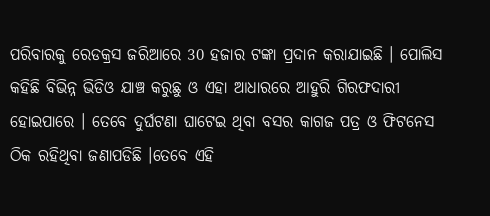ପରିବାରକୁ ରେଡକ୍ରସ ଜରିଆରେ 30 ହଜାର ଟଙ୍କା ପ୍ରଦାନ କରାଯାଇଛି । ପୋଲିସ କହିଛି ବିଭିନ୍ନ ଭିଡିଓ ଯାଞ୍ଚ କରୁଛୁ ଓ ଏହା ଆଧାରରେ ଆହୁରି ଗିରଫଦାରୀ ହୋଇପାରେ । ତେବେ ଦୁର୍ଘଟଣା ଘାଟେଇ ଥିବା ବସର କାଗଜ ପତ୍ର ଓ ଫିଟନେସ ଠିକ ରହିଥିବା ଜଣାପଡିଛି ।ତେବେ ଏହି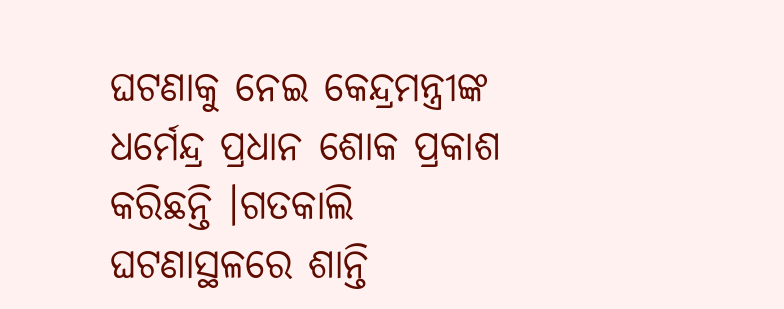ଘଟଣାକୁ ନେଇ କେନ୍ଦ୍ରମନ୍ତ୍ରୀଙ୍କ ଧର୍ମେନ୍ଦ୍ର ପ୍ରଧାନ ଶୋକ ପ୍ରକାଶ କରିଛନ୍ତି ।ଗତକାଲି ଘଟଣାସ୍ଥଳରେ ଶାନ୍ତି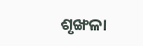ଶୃଙ୍ଖଳା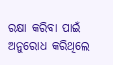ରକ୍ଷା କରିବା ପାଇଁ ଅନୁରୋଧ କରିଥିଲେ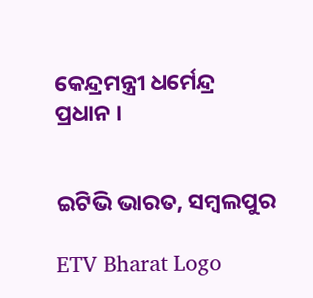କେନ୍ଦ୍ରମନ୍ତ୍ରୀ ଧର୍ମେନ୍ଦ୍ର ପ୍ରଧାନ ।


ଇଟିଭି ଭାରତ, ସମ୍ବଲପୁର

ETV Bharat Logo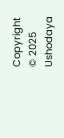Copyright © 2025 Ushodaya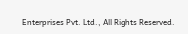Enterprises Pvt. Ltd., All Rights Reserved.